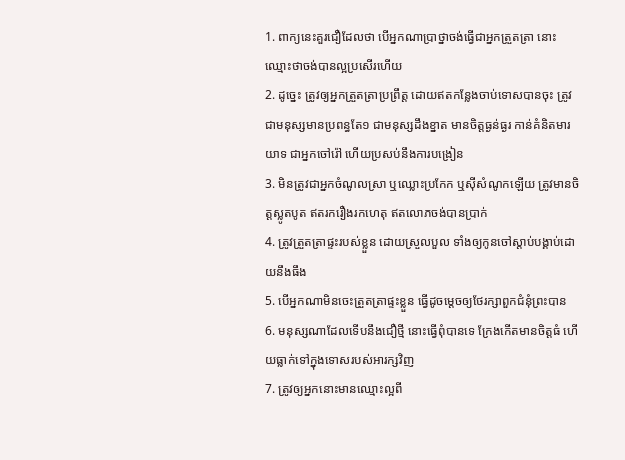1. ពាក្យនេះគួរជឿដែលថា បើអ្នកណាប្រាថ្នាចង់ធ្វើជាអ្នកត្រួតត្រា នោះឈ្មោះថាចង់បានល្អប្រសើរហើយ
2. ដូច្នេះ ត្រូវឲ្យអ្នកត្រួតត្រាប្រព្រឹត្ត ដោយឥតកន្លែងចាប់ទោសបានចុះ ត្រូវជាមនុស្សមានប្រពន្ធតែ១ ជាមនុស្សដឹងខ្នាត មានចិត្តធ្ងន់ធ្ងរ កាន់គំនិតមារយាទ ជាអ្នកចៅរ៉ៅ ហើយប្រសប់នឹងការបង្រៀន
3. មិនត្រូវជាអ្នកចំណូលស្រា ឬឈ្លោះប្រកែក ឬស៊ីសំណូកឡើយ ត្រូវមានចិត្តស្លូតបូត ឥតរករឿងរកហេតុ ឥតលោភចង់បានប្រាក់
4. ត្រូវត្រួតត្រាផ្ទះរបស់ខ្លួន ដោយស្រួលបួល ទាំងឲ្យកូនចៅស្តាប់បង្គាប់ដោយនឹងធឹង
5. បើអ្នកណាមិនចេះត្រួតត្រាផ្ទះខ្លួន ធ្វើដូចម្តេចឲ្យថែរក្សាពួកជំនុំព្រះបាន
6. មនុស្សណាដែលទើបនឹងជឿថ្មី នោះធ្វើពុំបានទេ ក្រែងកើតមានចិត្តធំ ហើយធ្លាក់ទៅក្នុងទោសរបស់អារក្សវិញ
7. ត្រូវឲ្យអ្នកនោះមានឈ្មោះល្អពី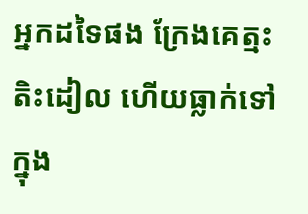អ្នកដទៃផង ក្រែងគេត្មះតិះដៀល ហើយធ្លាក់ទៅក្នុង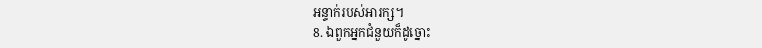អន្ទាក់របស់អារក្ស។
8. ឯពួកអ្នកជំនួយក៏ដូច្នោះ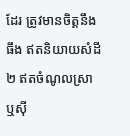ដែរ ត្រូវមានចិត្តនឹងធឹង ឥតនិយាយសំដី២ ឥតចំណូលស្រា ឬស៊ី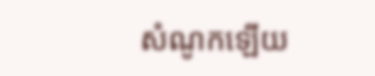សំណូកឡើយ